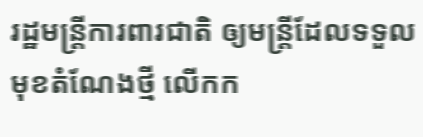រដ្ឋមន្រ្តីការពារជាតិ ឲ្យមន្រ្តីដែលទទួលមុខតំណែងថ្មី លើកក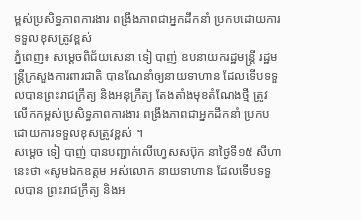ម្ពស់ប្រសិទ្ធភាពការងារ ពង្រឹងភាពជាអ្នកដឹកនាំ ប្រកបដោយការទទួលខុសត្រូវខ្ពស់
ភ្នំពេញ៖ សម្ដេចពិជ័យសេនា ទៀ បាញ់ ឧបនាយករដ្ឋមន្រ្តី រដ្ឋមន្រ្តីក្រសួងការពារជាតិ បានណែនាំឲ្យនាយទាហាន ដែលទើបទទួលបានព្រះរាជក្រឹត្យ និងអនុក្រឹត្យ តែងតាំងមុខតំណែងថ្មី ត្រូវលើកកម្ពស់ប្រសិទ្ធភាពការងារ ពង្រឹងភាពជាអ្នកដឹកនាំ ប្រកបដោយការទទួលខុសត្រូវខ្ពស់ ។
សម្ដេច ទៀ បាញ់ បានបញ្ជាក់លើហ្វេសសប៊ុក នាថ្ងៃទី១៥ សីហានេះថា «សូមឯកឧត្តម អស់លោក នាយទាហាន ដែលទើបទទួលបាន ព្រះរាជក្រឹត្យ និងអ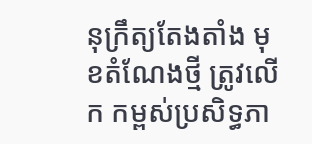នុក្រឹត្យតែងតាំង មុខតំណែងថ្មី ត្រូវលើក កម្ពស់ប្រសិទ្ធភា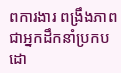ពការងារ ពង្រឹងភាពជាអ្នកដឹកនាំប្រកបដោ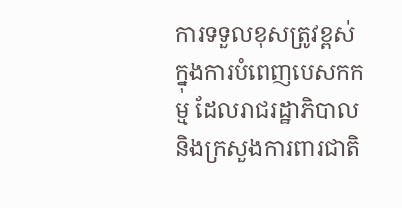ការទទួលខុសត្រូវខ្ពស់ ក្នុងការបំពេញបេសកកម្ម ដែលរាជរដ្ឋាភិបាល និងក្រសួងការពារជាតិ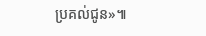ប្រគល់ជូន»៕